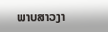ພາບສາວງາ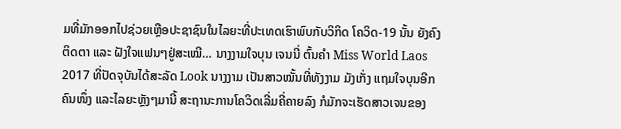ມທີ່ມັກອອກໄປຊ່ວຍເຫຼືອປະຊາຊົນໃນໄລຍະທີ່ປະເທດເຮົາພົບກັບວິກິດ ໂຄວິດ-19 ນັ້ນ ຍັງຄົງຕິດຕາ ແລະ ຝັງໃຈແຟນໆຢູ່ສະເໝີ… ນາງງາມໃຈບຸນ ເຈນນີ່ ຕົ້ນຄໍາ Miss World Laos 2017 ທີ່ປັດຈຸບັນໄດ້ສະລັດ Look ນາງງາມ ເປັນສາວໝັ້ນທີ່ທັງງາມ ມັງເກັ່ງ ແຖມໃຈບຸນອີກຄົນໜຶ່ງ ແລະໄລຍະຫຼັງໆມານີ້ ສະຖານະການໂຄວິດເລີ່ມຄີ່ຄາຍລົງ ກໍມັກຈະເຮັດສາວເຈນຂອງ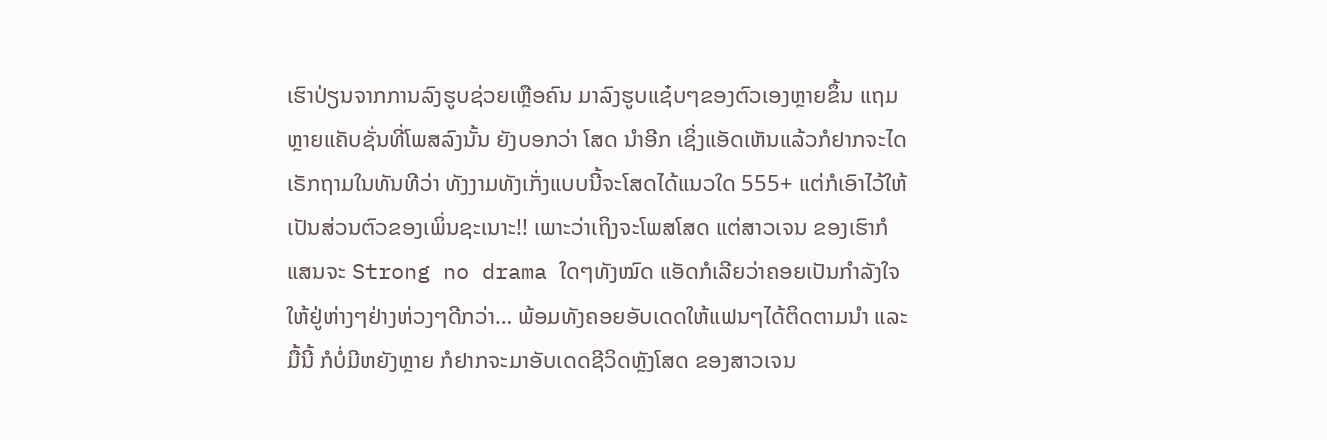ເຮົາປ່ຽນຈາກການລົງຮູບຊ່ວຍເຫຼືອຄົນ ມາລົງຮູບແຊ໋ບໆຂອງຕົວເອງຫຼາຍຂຶ້ນ ແຖມຫຼາຍແຄັບຊັ່ນທີ່ໂພສລົງນັ້ນ ຍັງບອກວ່າ ໂສດ ນໍາອີກ ເຊິ່ງແອັດເຫັນແລ້ວກໍຢາກຈະໄດເຣັກຖາມໃນທັນທີວ່າ ທັງງາມທັງເກັ່ງແບບນີ້ຈະໂສດໄດ້ແນວໃດ 555+ ແຕ່ກໍເອົາໄວ້ໃຫ້ເປັນສ່ວນຕົວຂອງເພິ່ນຊະເນາະ!! ເພາະວ່າເຖິງຈະໂພສໂສດ ແຕ່ສາວເຈນ ຂອງເຮົາກໍແສນຈະ Strong no drama ໃດໆທັງໝົດ ແອັດກໍເລີຍວ່າຄອຍເປັນກໍາລັງໃຈໃຫ້ຢູ່ຫ່າງໆຢ່າງຫ່ວງໆດີກວ່າ… ພ້ອມທັງຄອຍອັບເດດໃຫ້ແຟນໆໄດ້ຕິດຕາມນໍາ ແລະ ມື້ນີ້ ກໍບໍ່ມີຫຍັງຫຼາຍ ກໍຢາກຈະມາອັບເດດຊີວິດຫຼັງໂສດ ຂອງສາວເຈນ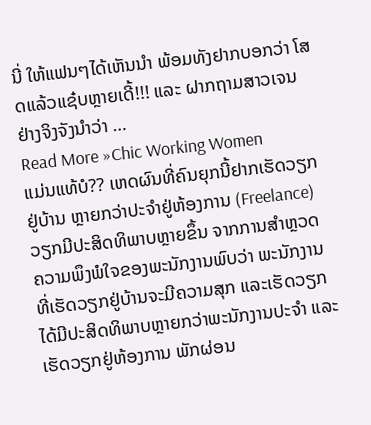ນີ່ ໃຫ້ແຟນໆໄດ້ເຫັນນໍາ ພ້ອມທັງຢາກບອກວ່າ ໂສດແລ້ວແຊ໋ບຫຼາຍເດີ້!!! ແລະ ຝາກຖາມສາວເຈນຢ່າງຈິງຈັງນໍາວ່າ …
Read More »Chic Working Women
ແມ່ນແທ້ບໍ?? ເຫດຜົນທີ່ຄົນຍຸກນີ້ຢາກເຮັດວຽກຢູ່ບ້ານ ຫຼາຍກວ່າປະຈຳຢູ່ຫ້ອງການ (Freelance)
ວຽກມີປະສິດທິພາບຫຼາຍຂຶ້ນ ຈາກການສໍາຫຼວດຄວາມພຶງພໍໃຈຂອງພະນັກງານພົບວ່າ ພະນັກງານທີ່ເຮັດວຽກຢູ່ບ້ານຈະມີຄວາມສຸກ ແລະເຮັດວຽກໄດ້ມີປະສິດທິພາບຫຼາຍກວ່າພະນັກງານປະຈຳ ແລະເຮັດວຽກຢູ່ຫ້ອງການ ພັກຜ່ອນ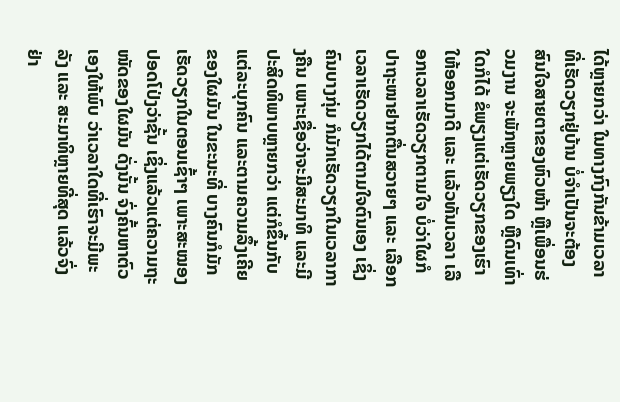ໄດ້ຫຼາຍກວ່າ ໃນທາງກົງກັນຂ້າມເວລາທີ່ເຮັດວຽກຢູ່ບ້ານ ບໍ່ຈຳເປັນຈະຕ້ອງສົນໃຈສາຍຕາຂອງຫົວໜ້າ ຫຼືເພື່ອນຮ່ວມງານ ຈະພັກຫຼາຍພຽງໃດ ຫຼືດົນເທົ່າໃດກໍໄດ້ ຂໍພຽງແຕ່ເຮັດວຽກຂອງເຮົາໃຫ້ອອກມາດີ ແລະ ແລ້ວທັນເວລາ ເລືອກເວລາເຮັດວຽກຕາມໃຈ ບໍ່ວ່າໃຜກໍປາຖະໜາຢາກຕື່ນສວາຍໆ ແລະ ເລືອກເວລາເຮັດວຽກໄດ້ຕາມໃຈຕົນເອງ ເຊິ່ງຄົນບາງກຸ່ມ ກໍມັກເຮັດວຽກໃນເວລາກາງຄືນ ເພາະເຊື່ອວ່າຈະມີສະມາທິ ແລະມີປະສິດທິພາບຫຼາຍກວ່າ ແຕ່ກໍຂຶ້ນກັບແຕ່ລະບຸກຄົນ ແລະຕາມຄວາມລຶ້ງເຄີຍຂອງໃຜມັນ ໃນຂະນະທີ່ ບາງຄົນກໍມັກເຮັດວຽກໃນຕອນເຊົ້າໆ ເພາະສະໝອງປອດໂປ່ງວ່າຊັ້ນ ເຊິ່ງແລ້ວແຕ່ຄວາມຖະໜັດຂອງໃຜມັນ ດັ່ງນັ້ນ ຈົ່ງຄົ້ນຫາຕົວເອງໃຫ້ພົບ ວ່າເວລາໃດທີ່ເຮົາຈະມີພະລັງ ແລະ ສະມາທິຫຼາຍທີ່ສຸດ ແລ້ວຈົ່ງຢ່າ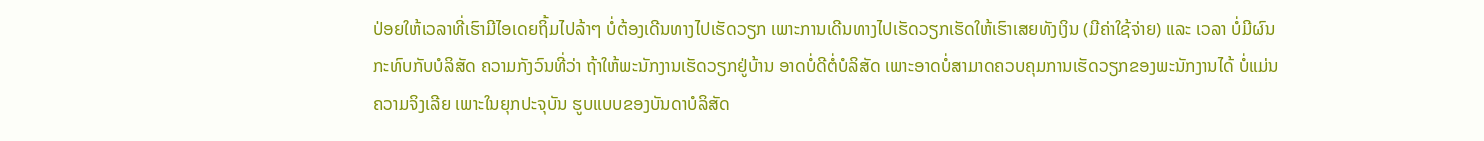ປ່ອຍໃຫ້ເວລາທີ່ເຮົາມີໄອເດຍຖິ້ມໄປລ້າໆ ບໍ່ຕ້ອງເດີນທາງໄປເຮັດວຽກ ເພາະການເດີນທາງໄປເຮັດວຽກເຮັດໃຫ້ເຮົາເສຍທັງເງິນ (ມີຄ່າໃຊ້ຈ່າຍ) ແລະ ເວລາ ບໍ່ມີຜົນກະທົບກັບບໍລິສັດ ຄວາມກັງວົນທີ່ວ່າ ຖ້າໃຫ້ພະນັກງານເຮັດວຽກຢູ່ບ້ານ ອາດບໍ່ດີຕໍ່ບໍລິສັດ ເພາະອາດບໍ່ສາມາດຄວບຄຸມການເຮັດວຽກຂອງພະນັກງານໄດ້ ບໍ່ແມ່ນຄວາມຈິງເລີຍ ເພາະໃນຍຸກປະຈຸບັນ ຮູບແບບຂອງບັນດາບໍລິສັດ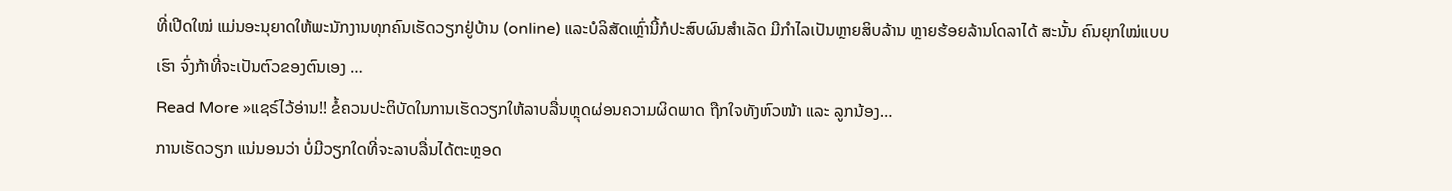ທີ່ເປີດໃໝ່ ແມ່ນອະນຸຍາດໃຫ້ພະນັກງານທຸກຄົນເຮັດວຽກຢູ່ບ້ານ (online) ແລະບໍລິສັດເຫຼົ່ານີ້ກໍປະສົບຜົນສຳເລັດ ມີກຳໄລເປັນຫຼາຍສິບລ້ານ ຫຼາຍຮ້ອຍລ້ານໂດລາໄດ້ ສະນັ້ນ ຄົນຍຸກໃໝ່ແບບເຮົາ ຈົ່ງກ້າທີ່ຈະເປັນຕົວຂອງຕົນເອງ …
Read More »ແຊຣ໌ໄວ້ອ່ານ!! ຂໍ້ຄວນປະຕິບັດໃນການເຮັດວຽກໃຫ້ລາບລື່ນຫຼຸດຜ່ອນຄວາມຜິດພາດ ຖືກໃຈທັງຫົວໜ້າ ແລະ ລູກນ້ອງ…
ການເຮັດວຽກ ແນ່ນອນວ່າ ບໍ່ມີວຽກໃດທີ່ຈະລາບລື່ນໄດ້ຕະຫຼອດ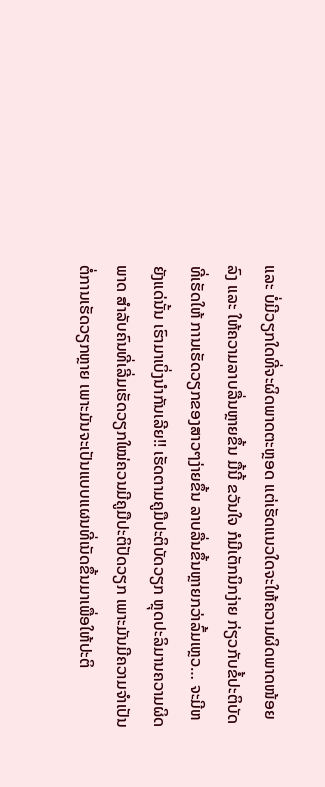ແລະ ບໍ່ມີວຽກໃດທີ່ຈະຜິດພາດຕະຫຼອດ ແຕ່ເຮັດແນວໃດຈະໃຫ້ຄວາມຜິດພາດໜ້ອຍລົງ ແລະ ໃຫ້ຄວາມລາບລື່ນຫຼາຍຂຶ້ນ ມື້ນີ້ ຂວັນໃຈ ກໍມີເຕັກນິກງ່າຍ ກ່ຽວກັບຂໍ້ປະຕິບັດທີ່ເຮັດໃຫ້ ການເຮັດວຽກຂອງສາວໆງ່າຍຂຶ້ນ ລາບລື່ນຂຶ້ນຫຼາຍກວ່າລົ້ມເຫຼວ… ຈະມີຫຍັງແດ່ນັ້ນ ເຮົາມາເບິ່ງນໍາກັນເລີຍ!! ເຮັດຕາມຄູມືປະຕິບັດວຽກ ຫຼຸດປະລິມານຄວາມຜິດພາດ ສຳລັບຄົນທີ່ເລີ່ມເຮັດວຽກໃໝ່ຄວນມີຄູມືປະຕິປັດວຽກ ເພາະມັນມີຄວາມຈຳເປັນຕໍ່ການເຮັດວຽກຫຼາຍ ເພາະມັນຈະເປັນແບບແຜນທີ່ເນັດຂຶ້ນມາເພື່ອໃຫ້ປະຕິ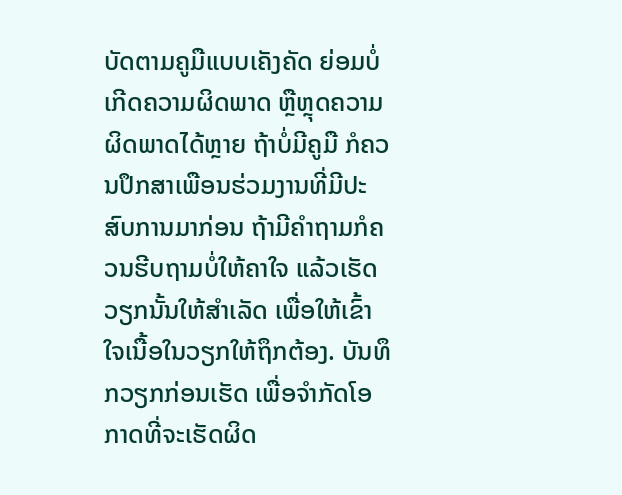ບັດຕາມຄູມືແບບເຄັງຄັດ ຍ່ອມບໍ່ເກີດຄວາມຜິດພາດ ຫຼືຫຼຸດຄວາມຜິດພາດໄດ້ຫຼາຍ ຖ້າບໍ່ມີຄູມື ກໍຄວນປຶກສາເພືອນຮ່ວມງານທີ່ມີປະສົບການມາກ່ອນ ຖ້າມີຄຳຖາມກໍຄວນຮີບຖາມບໍ່ໃຫ້ຄາໃຈ ແລ້ວເຮັດວຽກນັ້ນໃຫ້ສຳເລັດ ເພື່ອໃຫ້ເຂົ້າໃຈເນື້ອໃນວຽກໃຫ້ຖຶກຕ້ອງ. ບັນທຶກວຽກກ່ອນເຮັດ ເພື່ອຈຳກັດໂອກາດທີ່ຈະເຮັດຜິດ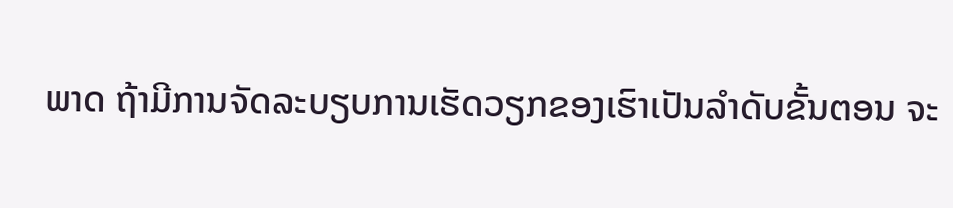ພາດ ຖ້າມີການຈັດລະບຽບການເຮັດວຽກຂອງເຮົາເປັນລຳດັບຂັ້ນຕອນ ຈະ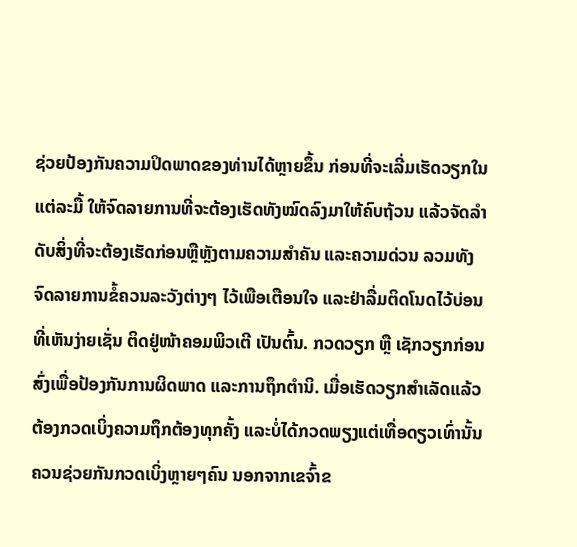ຊ່ວຍປ້ອງກັນຄວາມປິດພາດຂອງທ່ານໄດ້ຫຼາຍຂຶ້ນ ກ່ອນທີ່ຈະເລີ່ມເຮັດວຽກໃນແຕ່ລະມື້ ໃຫ້ຈົດລາຍການທີ່ຈະຕ້ອງເຮັດທັງໝົດລົງມາໃຫ້ຄົບຖ້ວນ ແລ້ວຈັດລຳດັບສິ່ງທີ່ຈະຕ້ອງເຮັດກ່ອນຫຼືຫຼັງຕາມຄວາມສຳຄັນ ແລະຄວາມດ່ວນ ລວມທັງຈົດລາຍການຂໍ້ຄວນລະວັງຕ່າງໆ ໄວ້ເພືອເຕືອນໃຈ ແລະຢ່າລື່ມຕິດໂນດໄວ້ບ່ອນທີ່ເຫັນງ່າຍເຊັ່ນ ຕິດຢູ່ໜ້າຄອມພິວເຕີ ເປັນຕົ້ນ. ກວດວຽກ ຫຼື ເຊັກວຽກກ່ອນສົ່ງເພື່ອປ້ອງກັນການຜິດພາດ ແລະການຖຶກຕຳນິ. ເມື່ອເຮັດວຽກສຳເລັດແລ້ວຕ້ອງກວດເບິ່ງຄວາມຖຶກຕ້ອງທຸກຄັ້ງ ແລະບໍ່ໄດ້ກວດພຽງແຕ່ເທື່ອດຽວເທົ່ານັ້ນ ຄວນຊ່ວຍກັນກວດເບິ່ງຫຼາຍໆຄົນ ນອກຈາກເຂຈົ້າຂ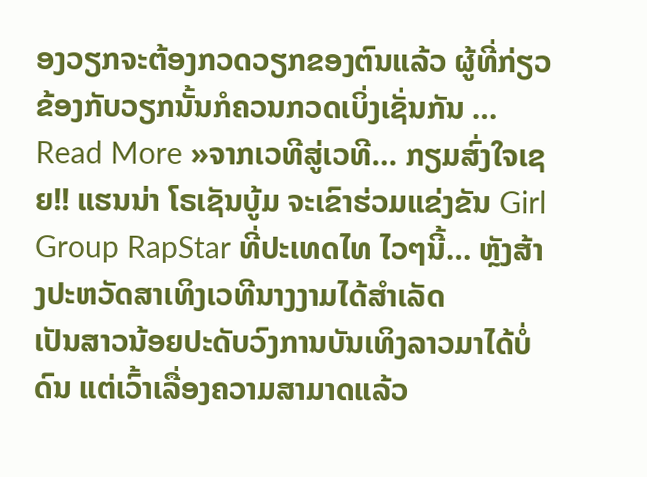ອງວຽກຈະຕ້ອງກວດວຽກຂອງຕົນແລ້ວ ຜູ້ທີ່ກ່ຽວຂ້ອງກັບວຽກນັ້ນກໍຄວນກວດເບິ່ງເຊັ່ນກັນ …
Read More »ຈາກເວທີສູ່ເວທີ… ກຽມສົ່ງໃຈເຊຍ!! ແຮນນ່າ ໂຣເຊັນບູ້ມ ຈະເຂົາຮ່ວມແຂ່ງຂັນ Girl Group RapStar ທີ່ປະເທດໄທ ໄວໆນີ້… ຫຼັງສ້າງປະຫວັດສາເທິງເວທີນາງງາມໄດ້ສໍາເລັດ
ເປັນສາວນ້ອຍປະດັບວົງການບັນເທິງລາວມາໄດ້ບໍ່ດົນ ແຕ່ເວົ້າເລື່ອງຄວາມສາມາດແລ້ວ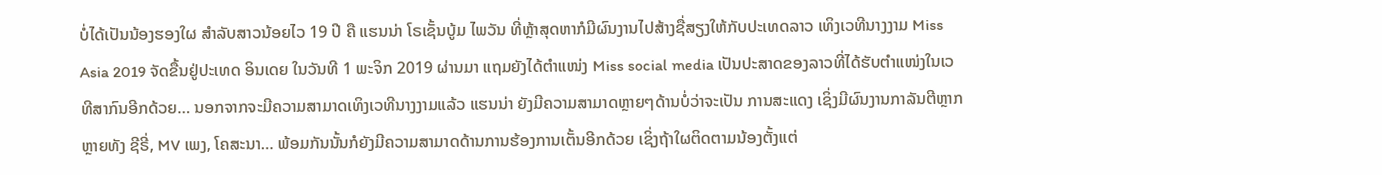ບໍ່ໄດ້ເປັນນ້ອງຮອງໃຜ ສໍາລັບສາວນ້ອຍໄວ 19 ປີ ຄື ແຮນນ່າ ໂຣເຊັ້ນບູ້ມ ໄພວັນ ທີ່ຫຼ້າສຸດຫາກໍມີຜົນງານໄປສ້າງຊື່ສຽງໃຫ້ກັບປະເທດລາວ ເທິງເວທີນາງງາມ Miss Asia 2019 ຈັດຂື້ນຢູ່ປະເທດ ອິນເດຍ ໃນວັນທີ 1 ພະຈິກ 2019 ຜ່ານມາ ແຖມຍັງໄດ້ຕໍາແໜ່ງ Miss social media ເປັນປະສາດຂອງລາວທີ່ໄດ້ຮັບຕໍາແໜ່ງໃນເວທີສາກົນອີກດ້ວຍ… ນອກຈາກຈະມີຄວາມສາມາດເທິງເວທີນາງງາມແລ້ວ ແຮນນ່າ ຍັງມີຄວາມສາມາດຫຼາຍໆດ້ານບໍ່ວ່າຈະເປັນ ການສະແດງ ເຊິ່ງມີຜົນງານກາລັນຕີຫຼາກຫຼາຍທັງ ຊີຣີ່, MV ເພງ, ໂຄສະນາ… ພ້ອມກັນນັ້ນກໍຍັງມີຄວາມສາມາດດ້ານການຮ້ອງການເຕັ້ນອີກດ້ວຍ ເຊິ່ງຖ້າໃຜຕິດຕາມນ້ອງຕັ້ງແຕ່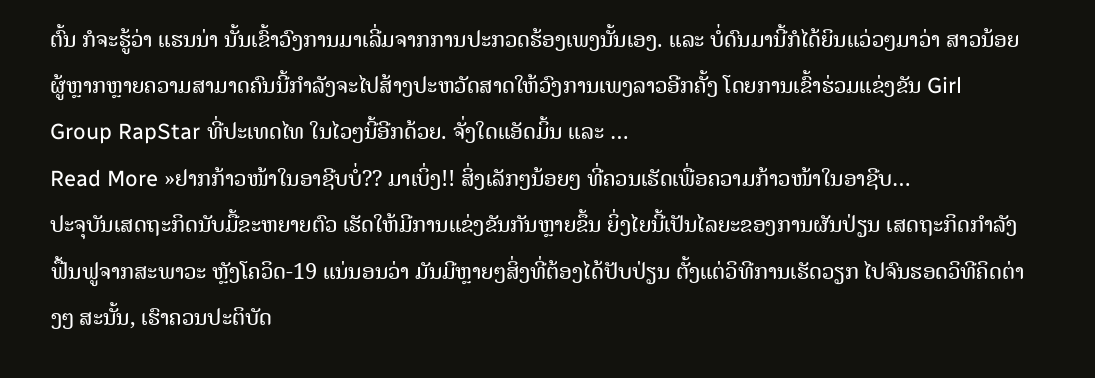ຕົ້ນ ກໍຈະຮູ້ວ່າ ແຮນນ່າ ນັ້ນເຂົ້າວົງການມາເລີ່ມຈາກການປະກວດຮ້ອງເພງນັ້ນເອງ. ແລະ ບໍ່ດົນມານີ້ກໍໄດ້ຍິນແວ່ວໆມາວ່າ ສາວນ້ອຍຜູ້ຫຼາກຫຼາຍຄວາມສາມາດຄົນນີ້ກໍາລັງຈະໄປສ້າງປະຫວັດສາດໃຫ້ວົງການເພງລາວອີກຄັ້ງ ໂດຍການເຂົ້າຮ່ວມແຂ່ງຂັນ Girl Group RapStar ທີ່ປະເທດໄທ ໃນໄວໆນີ້ອີກດ້ວຍ. ຈັ່ງໃດແອັດມິ້ນ ແລະ …
Read More »ຢາກກ້າວໜ້າໃນອາຊີບບໍ່?? ມາເບິ່ງ!! ສິ່ງເລັກໆນ້ອຍໆ ທີ່ຄວນເຮັດເພື່ອຄວາມກ້າວໜ້າໃນອາຊີບ…
ປະຈຸບັນເສດຖະກິດນັບມື້ຂະຫຍາຍຕົວ ເຮັດໃຫ້ມີການແຂ່ງຂັນກັນຫຼາຍຂຶ້ນ ຍິ່ງໄຍນີ້ເປັນໄລຍະຂອງການຜັນປ່ຽນ ເສດຖະກິດກໍາລັງຟື້ນຟູຈາກສະພາວະ ຫຼັງໂຄວິດ-19 ແນ່ນອນວ່າ ມັນມີຫຼາຍໆສິ່ງທີ່ຕ້ອງໄດ້ປັບປ່ຽນ ຕັ້ງແຕ່ວິທີການເຮັດວຽກ ໄປຈົນຮອດວິທີຄິດຕ່າງໆ ສະນັ້ນ, ເຮົາຄວນປະຕິບັດ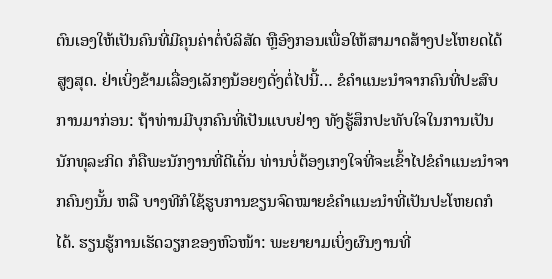ຕົນເອງໃຫ້ເປັນຄົນທີ່ມີຄຸນຄ່າຕໍ່ບໍລິສັດ ຫຼືອົງກອນເພື່ອໃຫ້ສາມາດສ້າງປະໂຫຍດໄດ້ສູງສຸດ. ຢ່າເບິ່ງຂ້າມເລື່ອງເລັກໆນ້ອຍໆດັ່ງຕໍ່ໄປນີ້… ຂໍຄຳແນະນຳຈາກຄົນທີ່ປະສົບການມາກ່ອນ: ຖ້າທ່ານມີບຸກຄົນທີ່ເປັນແບບຢ່າງ ທັງຮູ້ສຶກປະທັບໃຈໃນການເປັນນັກທຸລະກິດ ກໍຄືພະນັກງານທີ່ດີເດັ່ນ ທ່ານບໍ່ຕ້ອງເກງໃຈທີ່ຈະເຂົ້າໄປຂໍຄຳແນະນຳຈາກຄົນໆນັ້ນ ຫລື ບາງທີກໍໃຊ້ຮູບການຂຽນຈົດໝາຍຂໍຄຳແນະນຳທີ່ເປັນປະໂຫຍດກໍໄດ້. ຮຽນຮູ້ການເຮັດວຽກຂອງຫົວໜ້າ: ພະຍາຍາມເບິ່ງຜົນງານທີ່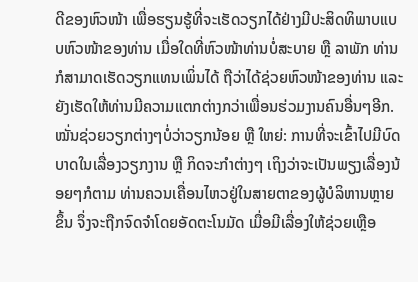ດີຂອງຫົວໜ້າ ເພື່ອຮຽນຮູ້ທີ່ຈະເຮັດວຽກໄດ້ຢ່າງມີປະສິດທິພາບແບບຫົວໜ້າຂອງທ່ານ ເມື່ອໃດທີ່ຫົວໜ້າທ່ານບໍ່ສະບາຍ ຫຼື ລາພັກ ທ່ານກໍສາມາດເຮັດວຽກແທນເພິ່ນໄດ້ ຖືວ່າໄດ້ຊ່ວຍຫົວໜ້າຂອງທ່ານ ແລະ ຍັງເຮັດໃຫ້ທ່ານມີຄວາມແຕກຕ່າງກວ່າເພື່ອນຮ່ວມງານຄົນອື່ນໆອີກ. ໝັ່ນຊ່ວຍວຽກຕ່າງໆບໍ່ວ່າວຽກນ້ອຍ ຫຼື ໃຫຍ່: ການທີ່ຈະເຂົ້າໄປມີບົດບາດໃນເລື່ອງວຽກງານ ຫຼື ກິດຈະກຳຕ່າງໆ ເຖິງວ່າຈະເປັນພຽງເລື່ອງນ້ອຍໆກໍຕາມ ທ່ານຄວນເຄື່ອນໄຫວຢູ່ໃນສາຍຕາຂອງຜູ້ບໍລິຫານຫຼາຍຂຶ້ນ ຈຶ່ງຈະຖືກຈົດຈໍາໂດຍອັດຕະໂນມັດ ເມື່ອມີເລື່ອງໃຫ້ຊ່ວຍເຫຼືອ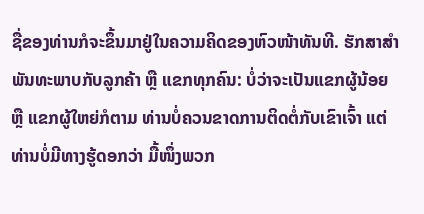ຊື່ຂອງທ່ານກໍຈະຂຶ້ນມາຢູ່ໃນຄວາມຄິດຂອງຫົວໜ້າທັນທີ. ຮັກສາສໍາພັນທະພາບກັບລູກຄ້າ ຫຼື ແຂກທຸກຄົນ: ບໍ່ວ່າຈະເປັນແຂກຜູ້ນ້ອຍ ຫຼື ແຂກຜູ້ໃຫຍ່ກໍຕາມ ທ່ານບໍ່ຄວນຂາດການຕິດຕໍ່ກັບເຂົາເຈົ້າ ແຕ່ທ່ານບໍ່ມີທາງຮູ້ດອກວ່າ ມື້ໜຶ່ງພວກ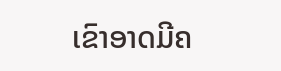ເຂົາອາດມີຄ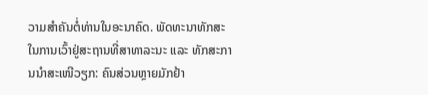ວາມສຳຄັນຕໍ່ທ່ານໃນອະນາຄົດ. ພັດທະນາທັກສະໃນການເວົ້າຢູ່ສະຖານທີ່ສາທາລະນະ ແລະ ທັກສະການນຳສະເໜີວຽກ: ຄົນສ່ວນຫຼາຍມັກຢ້າ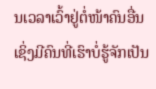ນເວລາເວົ້າຢູ່ຕໍ່ໜ້າຄົນອື່ນ ເຊິ່ງມີຄົນທີ່ເຮົາບໍ່ຮູ້ຈັກເປັນ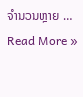ຈຳນວນຫຼາຍ …
Read More »